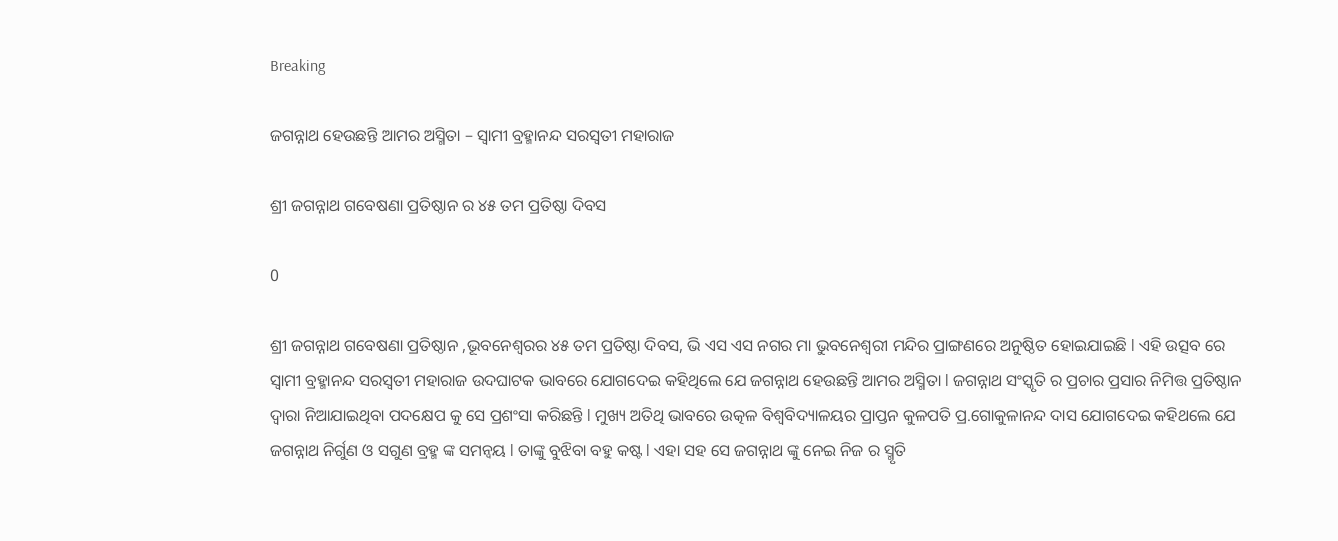Breaking

ଜଗନ୍ନାଥ ହେଉଛନ୍ତି ଆମର ଅସ୍ମିତା – ସ୍ୱାମୀ ବ୍ରହ୍ମାନନ୍ଦ ସରସ୍ବତୀ ମହାରାଜ

ଶ୍ରୀ ଜଗନ୍ନାଥ ଗବେଷଣା ପ୍ରତିଷ୍ଠାନ ର ୪୫ ତମ ପ୍ରତିଷ୍ଠା ଦିବସ

0

ଶ୍ରୀ ଜଗନ୍ନାଥ ଗବେଷଣା ପ୍ରତିଷ୍ଠାନ ,ଭୂବନେଶ୍ବରର ୪୫ ତମ ପ୍ରତିଷ୍ଠା ଦିବସ, ଭି ଏସ ଏସ ନଗର ମା ଭୁବନେଶ୍ୱରୀ ମନ୍ଦିର ପ୍ରାଙ୍ଗଣରେ ଅନୁଷ୍ଠିତ ହୋଇଯାଇଛି l ଏହି ଉତ୍ସବ ରେ ସ୍ୱାମୀ ବ୍ରହ୍ମାନନ୍ଦ ସରସ୍ବତୀ ମହାରାଜ ଉଦଘାଟକ ଭାବରେ ଯୋଗଦେଇ କହିଥିଲେ ଯେ ଜଗନ୍ନାଥ ହେଉଛନ୍ତି ଆମର ଅସ୍ମିତା l ଜଗନ୍ନାଥ ସଂସ୍କୃତି ର ପ୍ରଚାର ପ୍ରସାର ନିମିତ୍ତ ପ୍ରତିଷ୍ଠାନ ଦ୍ୱାରା ନିଆଯାଇଥିବା ପଦକ୍ଷେପ କୁ ସେ ପ୍ରଶଂସା କରିଛନ୍ତି l ମୁଖ୍ୟ ଅତିଥି ଭାବରେ ଉତ୍କଳ ବିଶ୍ୱବିଦ୍ୟାଳୟର ପ୍ରାପ୍ତନ କୁଳପତି ପ୍ର.ଗୋକୁଳାନନ୍ଦ ଦାସ ଯୋଗଦେଇ କହିଥଲେ ଯେ ଜଗନ୍ନାଥ ନିର୍ଗୁଣ ଓ ସଗୁଣ ବ୍ରହ୍ମ ଙ୍କ ସମନ୍ୱୟ l ତାଙ୍କୁ ବୁଝିବା ବହୁ କଷ୍ଟ l ଏହା ସହ ସେ ଜଗନ୍ନାଥ ଙ୍କୁ ନେଇ ନିଜ ର ସ୍ମୃତି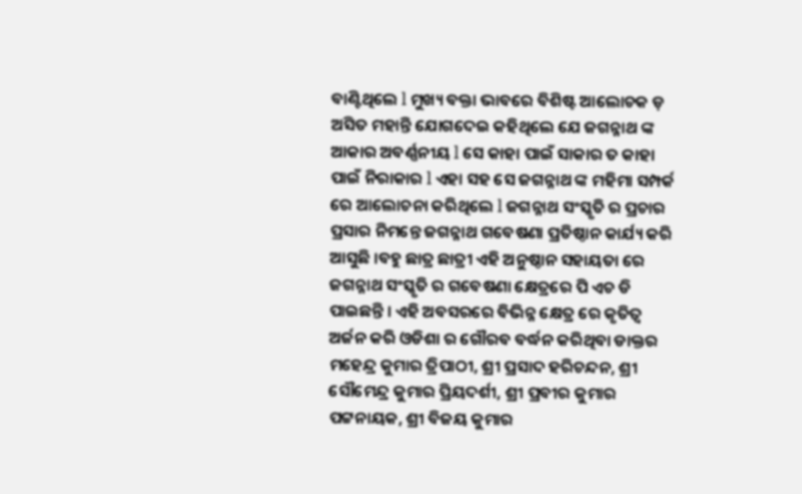ବାଣ୍ଟିଥିଲେ l ମୁଖ୍ୟ ବକ୍ତା ଭାବରେ ବିଶିଷ୍ଟ ଆଲୋଚକ ଡ଼ ଅସିତ ମହାନ୍ତି ଯୋଗଦେଇ କହିଥିଲେ ଯେ ଜଗନ୍ନାଥ ଙ୍କ ଆକାର ଅବର୍ଣ୍ଣନୀୟ l ସେ କାହା ପାଇଁ ସାକାର ତ କାହା ପାଇଁ ନିରାକାର l ଏହା ସହ ସେ ଜଗନ୍ନାଥ ଙ୍କ ମହିମା ସମ୍ପର୍କ ରେ ଆଲୋଚନା କରିଥିଲେ l ଜଗନ୍ନାଥ ସଂସ୍କୃତି ର ପ୍ରଚାର ପ୍ରସାର ନିମନ୍ତେ ଜଗନ୍ନାଥ ଗବେଷଣା ପ୍ରତିଷ୍ଠାନ କାର୍ଯ୍ୟ କରି ଆସୁଛି ।ବହୁ ଛାତ୍ର ଛାତ୍ରୀ ଏହି ଅନୁଷ୍ଠାନ ସହାୟତା ରେ ଜଗନ୍ନାଥ ସଂସ୍କୃତି ର ଗବେଷଣା କ୍ଷେତ୍ରରେ ପି ଏଚ ଡି ପାଇଛନ୍ତି । ଏହି ଅବସରରେ ବିଭିନ୍ନ କ୍ଷେତ୍ର ରେ କୃତିତ୍ବ ଅର୍ଜନ କରି ଓଡିଶା ର ଗୌରବ ବର୍ଦ୍ଧନ କରିଥିବା ଡାକ୍ତର ମହେନ୍ଦ୍ର କୁମାର ତ୍ରିପାଠୀ, ଶ୍ରୀ ପ୍ରସାଦ ହରିଚନ୍ଦନ, ଶ୍ରୀ ସୌମେନ୍ଦ୍ର କୁମାର ପ୍ରିୟଦର୍ଶୀ, ଶ୍ରୀ ପ୍ରବୀର କୁମାର ପଟ୍ଟନାୟକ, ଶ୍ରୀ ବିଜୟ କୁମାର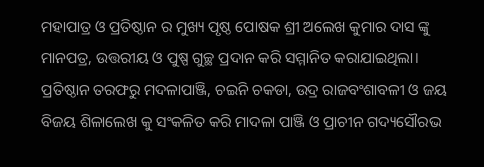ମହାପାତ୍ର ଓ ପ୍ରତିଷ୍ଠାନ ର ମୁଖ୍ୟ ପୃଷ୍ଠ ପୋଷକ ଶ୍ରୀ ଅଲେଖ କୁମାର ଦାସ ଙ୍କୁ ମାନପତ୍ର, ଉତ୍ତରୀୟ ଓ ପୁଷ୍ପ ଗୁଚ୍ଛ ପ୍ରଦାନ କରି ସମ୍ମାନିତ କରାଯାଇଥିଲା। ପ୍ରତିଷ୍ଠାନ ତରଫରୁ ମଦଳାପାଞ୍ଜି, ଚଇନି ଚକଡା, ଉଦ୍ର ରାଜବଂଶାବଳୀ ଓ ଜୟ ବିଜୟ ଶିଳାଲେଖ କୁ ସଂକଳିତ କରି ମାଦଳା ପାଞ୍ଜି ଓ ପ୍ରାଚୀନ ଗଦ୍ୟସୌରଭ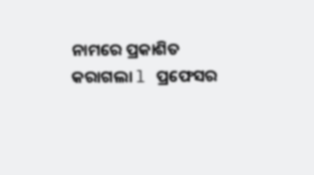ନାମରେ ପ୍ରକାଶିତ କରାଗଲା l ପ୍ରଫେସର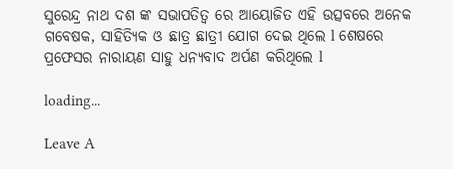ସୁରେନ୍ଦ୍ର ନାଥ ଦଶ ଙ୍କ ସଭାପତିତ୍ୱ ରେ ଆୟୋଜିତ ଏହି ଉତ୍ସବରେ ଅନେକ ଗବେଷକ, ସାହିତ୍ୟିକ ଓ ଛାତ୍ର ଛାତ୍ରୀ ଯୋଗ ଦେଇ ଥିଲେ l ଶେଷରେ ପ୍ରଫେସର ନାରାୟଣ ସାହୁ ଧନ୍ୟବାଦ ଅର୍ପଣ କରିଥିଲେ l

loading...

Leave A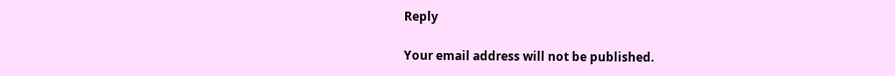Reply

Your email address will not be published.